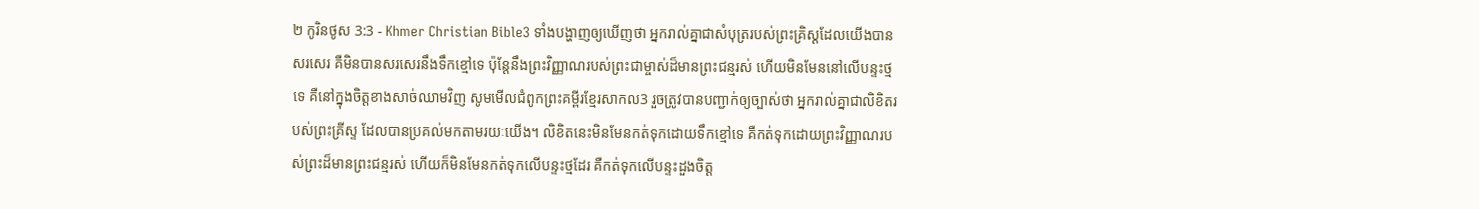២ កូរិនថូស 3:3 - Khmer Christian Bible3 ទាំងបង្ហាញឲ្យឃើញថា អ្នករាល់គ្នាជាសំបុត្ររបស់ព្រះគ្រិស្ដដែលយើងបានសរសេរ គឺមិនបានសរសេរនឹងទឹកខ្មៅទេ ប៉ុន្ដែនឹងព្រះវិញ្ញាណរបស់ព្រះជាម្ចាស់ដ៏មានព្រះជន្មរស់ ហើយមិនមែននៅលើបន្ទះថ្មទេ គឺនៅក្នុងចិត្ដខាងសាច់ឈាមវិញ សូមមើលជំពូកព្រះគម្ពីរខ្មែរសាកល3 រួចត្រូវបានបញ្ជាក់ឲ្យច្បាស់ថា អ្នករាល់គ្នាជាលិខិតរបស់ព្រះគ្រីស្ទ ដែលបានប្រគល់មកតាមរយៈយើង។ លិខិតនេះមិនមែនកត់ទុកដោយទឹកខ្មៅទេ គឺកត់ទុកដោយព្រះវិញ្ញាណរបស់ព្រះដ៏មានព្រះជន្មរស់ ហើយក៏មិនមែនកត់ទុកលើបន្ទះថ្មដែរ គឺកត់ទុកលើបន្ទះដួងចិត្ត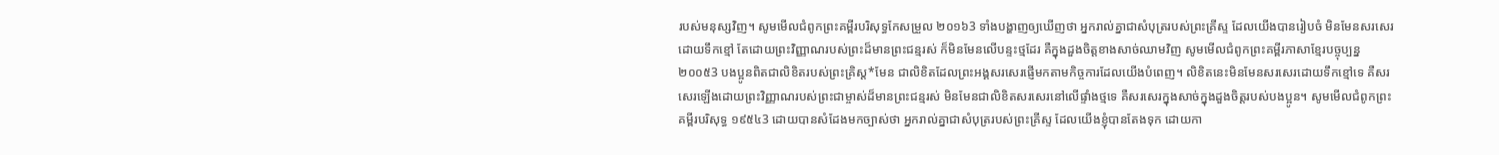របស់មនុស្សវិញ។ សូមមើលជំពូកព្រះគម្ពីរបរិសុទ្ធកែសម្រួល ២០១៦3 ទាំងបង្ហាញឲ្យឃើញថា អ្នករាល់គ្នាជាសំបុត្ររបស់ព្រះគ្រីស្ទ ដែលយើងបានរៀបចំ មិនមែនសរសេរដោយទឹកខ្មៅ តែដោយព្រះវិញ្ញាណរបស់ព្រះដ៏មានព្រះជន្មរស់ ក៏មិនមែនលើបន្ទះថ្មដែរ គឺក្នុងដួងចិត្តខាងសាច់ឈាមវិញ សូមមើលជំពូកព្រះគម្ពីរភាសាខ្មែរបច្ចុប្បន្ន ២០០៥3 បងប្អូនពិតជាលិខិតរបស់ព្រះគ្រិស្ត*មែន ជាលិខិតដែលព្រះអង្គសរសេរផ្ញើមកតាមកិច្ចការដែលយើងបំពេញ។ លិខិតនេះមិនមែនសរសេរដោយទឹកខ្មៅទេ គឺសរសេរឡើងដោយព្រះវិញ្ញាណរបស់ព្រះជាម្ចាស់ដ៏មានព្រះជន្មរស់ មិនមែនជាលិខិតសរសេរនៅលើផ្ទាំងថ្មទេ គឺសរសេរក្នុងសាច់ក្នុងដួងចិត្តរបស់បងប្អូន។ សូមមើលជំពូកព្រះគម្ពីរបរិសុទ្ធ ១៩៥៤3 ដោយបានសំដែងមកច្បាស់ថា អ្នករាល់គ្នាជាសំបុត្ររបស់ព្រះគ្រីស្ទ ដែលយើងខ្ញុំបានតែងទុក ដោយកា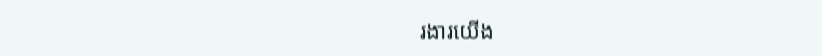រងារយើង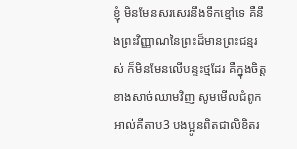ខ្ញុំ មិនមែនសរសេរនឹងទឹកខ្មៅទេ គឺនឹងព្រះវិញ្ញាណនៃព្រះដ៏មានព្រះជន្មរស់ ក៏មិនមែនលើបន្ទះថ្មដែរ គឺក្នុងចិត្តខាងសាច់ឈាមវិញ សូមមើលជំពូកអាល់គីតាប3 បងប្អូនពិតជាលិខិតរ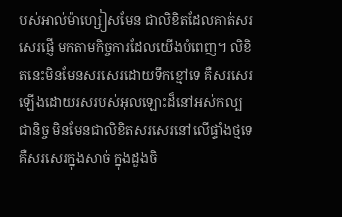បស់អាល់ម៉ាហ្សៀសមែន ជាលិខិតដែលគាត់សរសេរផ្ញើ មកតាមកិច្ចការដែលយើងបំពេញ។ លិខិតនេះមិនមែនសរសេរដោយទឹកខ្មៅទេ គឺសរសេរឡើងដោយរសរបស់អុលឡោះដ៏នៅអស់កល្បជានិច្ច មិនមែនជាលិខិតសរសេរនៅលើផ្ទាំងថ្មទេ គឺសរសេរក្នុងសាច់ ក្នុងដួងចិ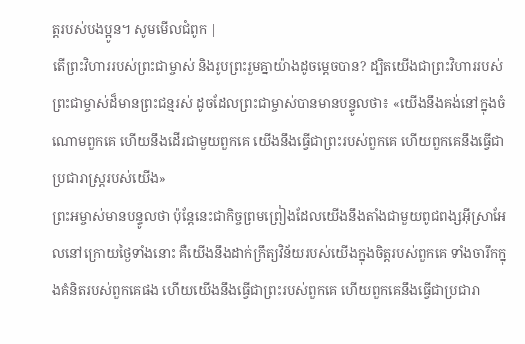ត្ដរបស់បងប្អូន។ សូមមើលជំពូក |
តើព្រះវិហាររបស់ព្រះជាម្ចាស់ និងរូបព្រះរួមគ្នាយ៉ាងដូចម្ដេចបាន? ដ្បិតយើងជាព្រះវិហាររបស់ព្រះជាម្ចាស់ដ៏មានព្រះជន្មរស់ ដូចដែលព្រះជាម្ចាស់បានមានបន្ទូលថា៖ «យើងនឹងគង់នៅក្នុងចំណោមពួកគេ ហើយនឹងដើរជាមួយពួកគេ យើងនឹងធ្វើជាព្រះរបស់ពួកគេ ហើយពួកគេនឹងធ្វើជាប្រជារាស្រ្ដរបស់យើង»
ព្រះអម្ចាស់មានបន្ទូលថា ប៉ុន្ដែនេះជាកិច្ចព្រមព្រៀងដែលយើងនឹងតាំងជាមួយពូជពង្សអ៊ីស្រាអែលនៅក្រោយថ្ងៃទាំងនោះ គឺយើងនឹងដាក់ក្រឹត្យវិន័យរបស់យើងក្នុងចិត្ដរបស់ពួកគេ ទាំងចារឹកក្នុងគំនិតរបស់ពួកគេផង ហើយយើងនឹងធ្វើជាព្រះរបស់ពួកគេ ហើយពួកគេនឹងធ្វើជាប្រជារា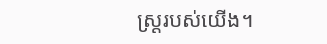ស្ដ្ររបស់យើង។